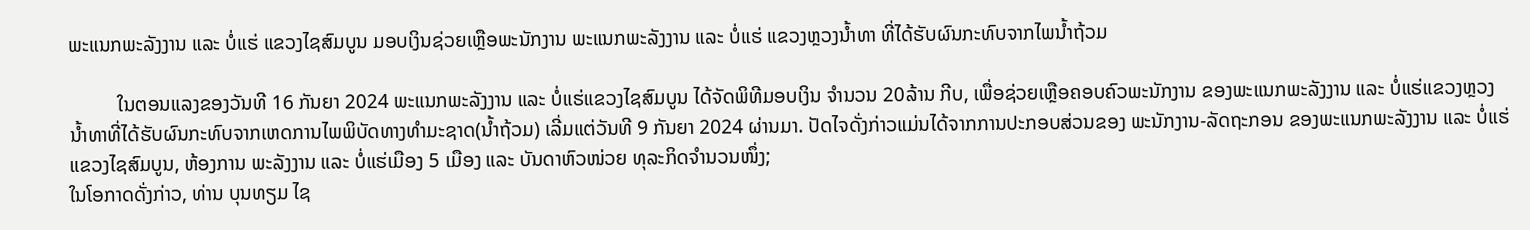ພະແນກພະລັງງານ ແລະ ບໍ່ແຮ່ ແຂວງໄຊສົມບູນ ມອບເງິນຊ່ວຍເຫຼືອພະນັກງານ ພະແນກພະລັງງານ ແລະ ບໍ່ແຮ່ ແຂວງຫຼວງນໍ້າທາ ທີ່ໄດ້ຮັບຜົນກະທົບຈາກໄພນໍ້າຖ້ວມ

          ໃນຕອນແລງຂອງວັນທີ 16 ກັນຍາ 2024 ພະແນກພະລັງງານ ແລະ ບໍ່ແຮ່ແຂວງໄຊສົມບູນ ໄດ້ຈັດພິທີມອບເງິນ ຈໍານວນ 20ລ້ານ ກີບ, ເພື່ອຊ່ວຍເຫຼືອຄອບຄົວພະນັກງານ ຂອງພະແນກພະລັງງານ ແລະ ບໍ່ແຮ່ແຂວງຫຼວງນໍ້າທາທີ່ໄດ້ຮັບຜົນກະທົບຈາກເຫດການໄພພິບັດທາງທໍາມະຊາດ(ນໍ້າຖ້ວມ) ເລີ່ມແຕ່ວັນທີ 9 ກັນຍາ 2024 ຜ່ານມາ. ປັດໄຈດັ່ງກ່າວແມ່ນໄດ້ຈາກການປະກອບສ່ວນຂອງ ພະນັກງານ-ລັດຖະກອນ ຂອງພະແນກພະລັງງານ ແລະ ບໍ່ແຮ່ແຂວງໄຊສົມບູນ, ຫ້ອງການ ພະລັງງານ ແລະ ບໍ່ແຮ່ເມືອງ 5 ເມືອງ ແລະ ບັນດາຫົວໜ່ວຍ ທຸລະກິດຈໍານວນໜຶ່ງ;
ໃນໂອກາດດັ່ງກ່າວ, ທ່ານ ບຸນທຽມ ໄຊ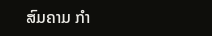ສົມຄາມ ກໍາ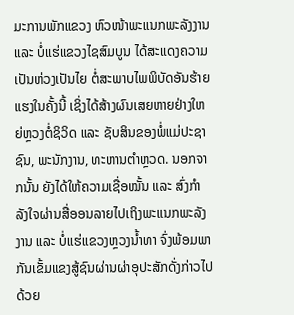ມະການພັກແຂວງ ຫົວໜ້າພະແນກພະລັງງານ ແລະ ບໍ່ແຮ່ແຂວງໄຊສົມບູນ ໄດ້ສະແດງຄວາມເປັນຫ່ວງເປັນໄຍ ຕໍ່ສະພາບໄພພິບັດອັນຮ້າຍແຮງໃນຄັ້ງນີ້ ເຊິ່ງໄດ້ສ້າງຜົນເສຍຫາຍຢ່າງໃຫຍ່ຫຼວງຕໍ່ຊິວິດ ແລະ ຊັບສິນຂອງພໍ່ແມ່ປະຊາຊົນ, ພະນັກງານ, ທະຫານຕໍາຫຼວດ. ນອກຈາກນັ້ນ ຍັງໄດ້ໃຫ້ຄວາມເຊື່ອໝັ້ນ ແລະ ສົ່ງກໍາລັງໃຈຜ່ານສື່ອອນລາຍໄປເຖິງພະແນກພະລັງງານ ແລະ ບໍ່ແຮ່ແຂວງຫຼວງນໍ້າທາ ຈົ່ງພ້ອມພາກັນເຂັ້ມແຂງສູ້ຊົນຜ່ານຜ່າອຸປະສັກດັ່ງກ່າວໄປດ້ວຍ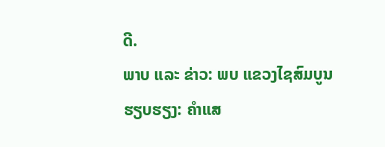ດີ.
ພາບ ແລະ ຂ່າວ: ພບ ແຂວງໄຊສົມບູນ
ຮຽບຮຽງ: ຄຳແສ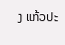ງ ແກ້ວປະ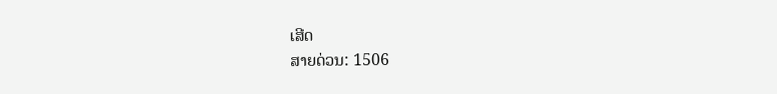ເສີດ
ສາຍດ່ວນ: 1506